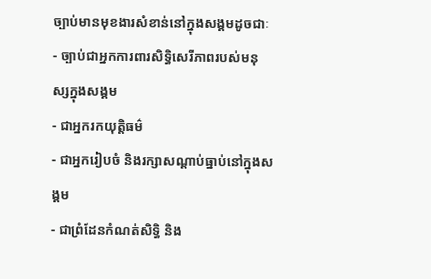ច្បាប់មានមុខងារសំខាន់នៅក្នុងសង្គមដូចជាៈ
- ច្បាប់ជាអ្នកការពារសិទ្ធិសេរីភាពរបស់មនុស្សក្នុងសង្គម
- ជាអ្នករកយុត្តិធម៌
- ជាអ្នករៀបចំ និងរក្សាសណ្តាប់ធ្នាប់នៅក្នុងសង្គម
- ជាព្រំដែនកំណត់សិទ្ធិ និង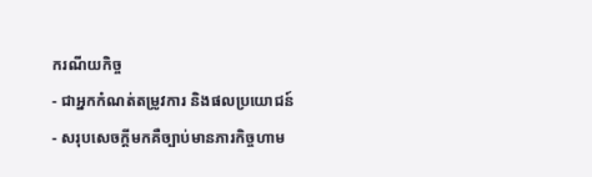ករណីយកិច្ច
- ជាអ្នកកំណត់តម្រូវការ និងផលប្រយោជន៍
- សរុបសេចក្តីមកគឺច្បាប់មានភារកិច្ចហាម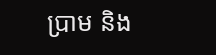ប្រាម និង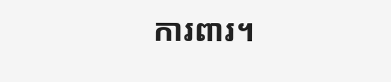ការពារ។